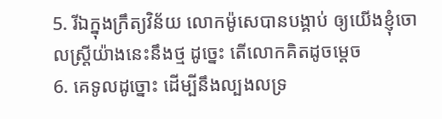5. រីឯក្នុងក្រឹត្យវិន័យ លោកម៉ូសេបានបង្គាប់ ឲ្យយើងខ្ញុំចោលស្ត្រីយ៉ាងនេះនឹងថ្ម ដូច្នេះ តើលោកគិតដូចម្តេច
6. គេទូលដូច្នោះ ដើម្បីនឹងល្បងលទ្រ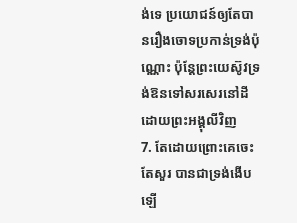ង់ទេ ប្រយោជន៍ឲ្យតែបានរឿងចោទប្រកាន់ទ្រង់ប៉ុណ្ណោះ ប៉ុន្តែព្រះយេស៊ូវទ្រង់ឱនទៅសរសេរនៅដី ដោយព្រះអង្គុលីវិញ
7. តែដោយព្រោះគេចេះតែសួរ បានជាទ្រង់ងើបឡើ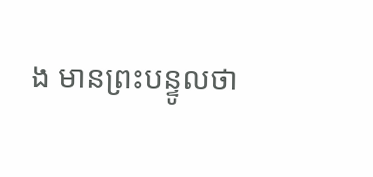ង មានព្រះបន្ទូលថា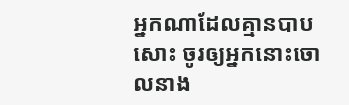អ្នកណាដែលគ្មានបាបសោះ ចូរឲ្យអ្នកនោះចោលនាង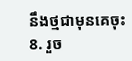នឹងថ្មជាមុនគេចុះ
8. រួច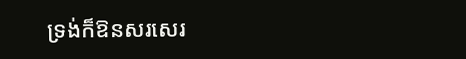ទ្រង់ក៏ឱនសរសេរ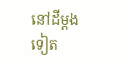នៅដីម្តងទៀត